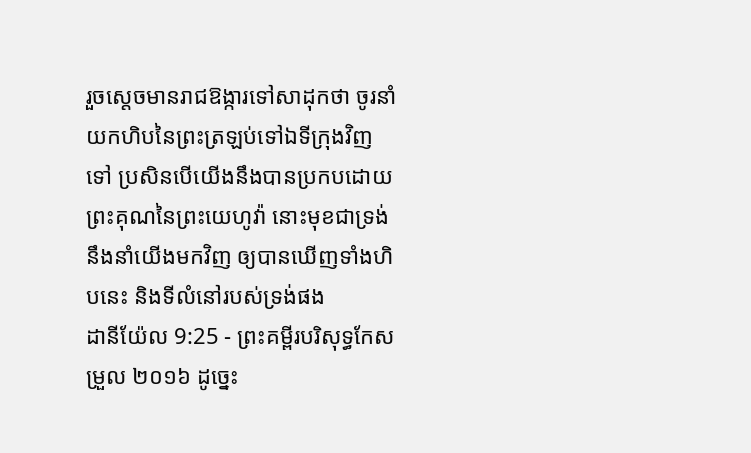រួចស្តេចមានរាជឱង្ការទៅសាដុកថា ចូរនាំយកហិបនៃព្រះត្រឡប់ទៅឯទីក្រុងវិញទៅ ប្រសិនបើយើងនឹងបានប្រកបដោយព្រះគុណនៃព្រះយេហូវ៉ា នោះមុខជាទ្រង់នឹងនាំយើងមកវិញ ឲ្យបានឃើញទាំងហិបនេះ និងទីលំនៅរបស់ទ្រង់ផង
ដានីយ៉ែល 9:25 - ព្រះគម្ពីរបរិសុទ្ធកែសម្រួល ២០១៦ ដូច្នេះ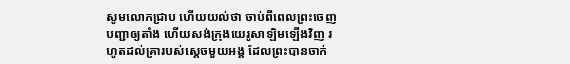សូមលោកជ្រាប ហើយយល់ថា ចាប់ពីពេលព្រះចេញបញ្ជាឲ្យតាំង ហើយសង់ក្រុងយេរូសាឡិមឡើងវិញ រហូតដល់គ្រារបស់ស្ដេចមួយអង្គ ដែលព្រះបានចាក់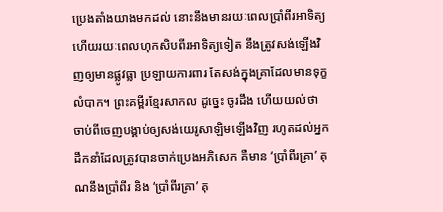ប្រេងតាំងយាងមកដល់ នោះនឹងមានរយៈពេលប្រាំពីរអាទិត្យ ហើយរយៈពេលហុកសិបពីរអាទិត្យទៀត នឹងត្រូវសង់ឡើងវិញឲ្យមានផ្លូវធ្លា ប្រឡាយការពារ តែសង់ក្នុងគ្រាដែលមានទុក្ខលំបាក។ ព្រះគម្ពីរខ្មែរសាកល ដូច្នេះ ចូរដឹង ហើយយល់ថា ចាប់ពីចេញបង្គាប់ឲ្យសង់យេរូសាឡិមឡើងវិញ រហូតដល់អ្នកដឹកនាំដែលត្រូវបានចាក់ប្រេងអភិសេក គឺមាន ‘ប្រាំពីរគ្រា’ គុណនឹងប្រាំពីរ និង ‘ប្រាំពីរគ្រា’ គុ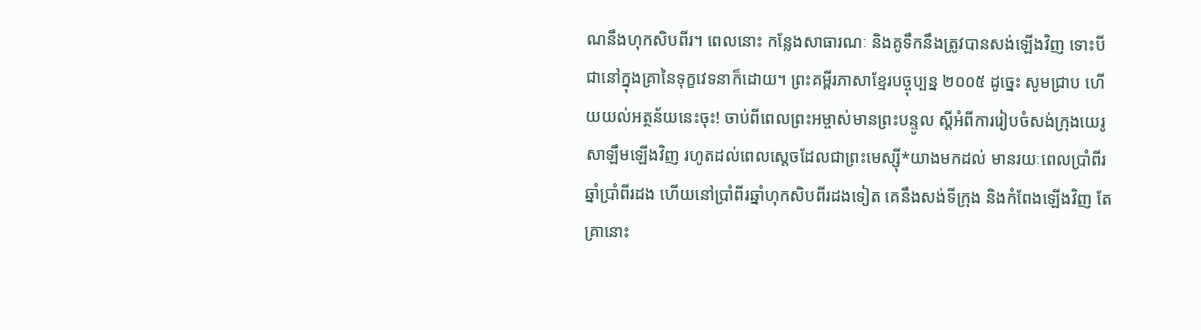ណនឹងហុកសិបពីរ។ ពេលនោះ កន្លែងសាធារណៈ និងគូទឹកនឹងត្រូវបានសង់ឡើងវិញ ទោះបីជានៅក្នុងគ្រានៃទុក្ខវេទនាក៏ដោយ។ ព្រះគម្ពីរភាសាខ្មែរបច្ចុប្បន្ន ២០០៥ ដូច្នេះ សូមជ្រាប ហើយយល់អត្ថន័យនេះចុះ! ចាប់ពីពេលព្រះអម្ចាស់មានព្រះបន្ទូល ស្ដីអំពីការរៀបចំសង់ក្រុងយេរូសាឡឹមឡើងវិញ រហូតដល់ពេលស្ដេចដែលជាព្រះមេស្ស៊ី*យាងមកដល់ មានរយៈពេលប្រាំពីរឆ្នាំប្រាំពីរដង ហើយនៅប្រាំពីរឆ្នាំហុកសិបពីរដងទៀត គេនឹងសង់ទីក្រុង និងកំពែងឡើងវិញ តែគ្រានោះ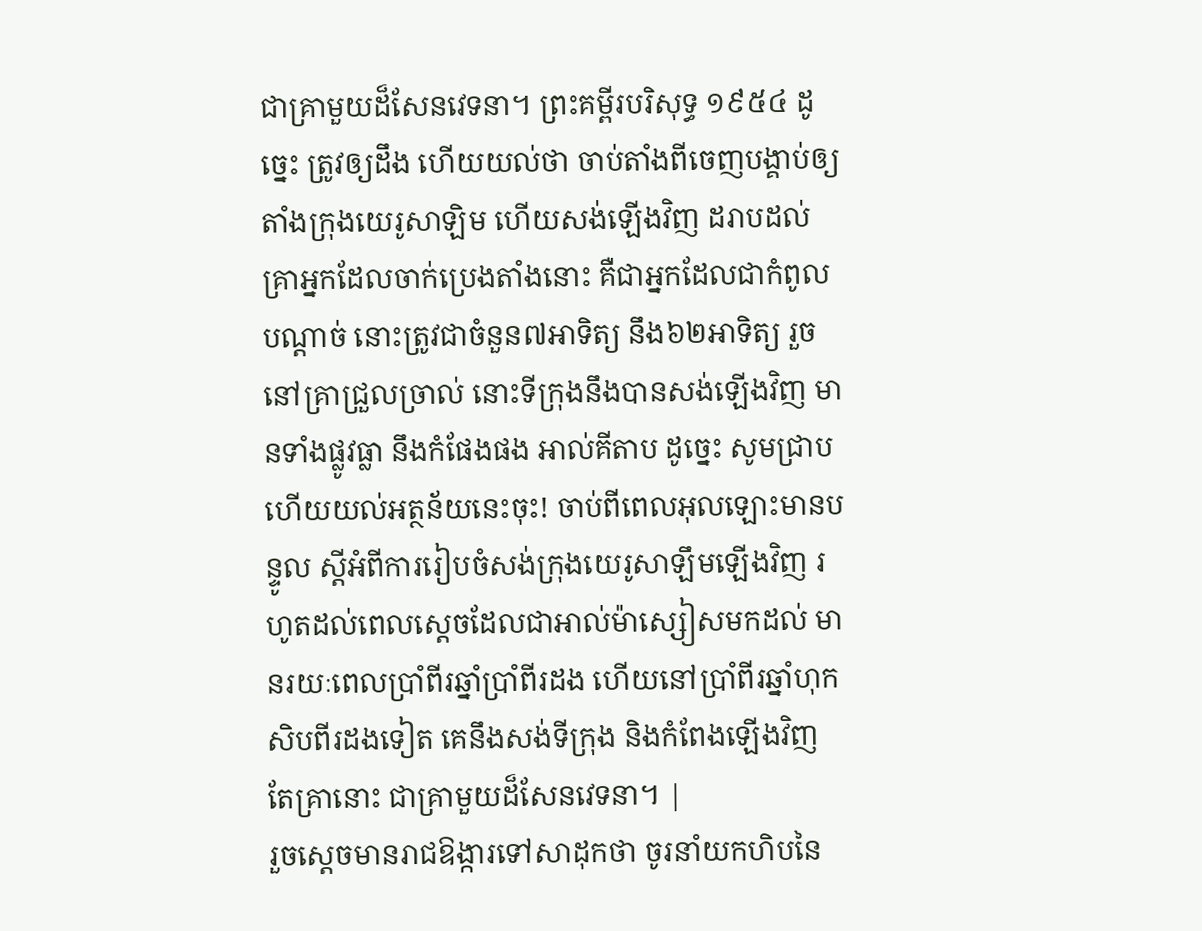ជាគ្រាមួយដ៏សែនវេទនា។ ព្រះគម្ពីរបរិសុទ្ធ ១៩៥៤ ដូច្នេះ ត្រូវឲ្យដឹង ហើយយល់ថា ចាប់តាំងពីចេញបង្គាប់ឲ្យតាំងក្រុងយេរូសាឡិម ហើយសង់ឡើងវិញ ដរាបដល់គ្រាអ្នកដែលចាក់ប្រេងតាំងនោះ គឺជាអ្នកដែលជាកំពូលបណ្តាច់ នោះត្រូវជាចំនួន៧អាទិត្យ នឹង៦២អាទិត្យ រួចនៅគ្រាជ្រួលច្រាល់ នោះទីក្រុងនឹងបានសង់ឡើងវិញ មានទាំងផ្លូវធ្លា នឹងកំផែងផង អាល់គីតាប ដូច្នេះ សូមជ្រាប ហើយយល់អត្ថន័យនេះចុះ! ចាប់ពីពេលអុលឡោះមានបន្ទូល ស្ដីអំពីការរៀបចំសង់ក្រុងយេរូសាឡឹមឡើងវិញ រហូតដល់ពេលស្ដេចដែលជាអាល់ម៉ាស្សៀសមកដល់ មានរយៈពេលប្រាំពីរឆ្នាំប្រាំពីរដង ហើយនៅប្រាំពីរឆ្នាំហុកសិបពីរដងទៀត គេនឹងសង់ទីក្រុង និងកំពែងឡើងវិញ តែគ្រានោះ ជាគ្រាមួយដ៏សែនវេទនា។ |
រួចស្តេចមានរាជឱង្ការទៅសាដុកថា ចូរនាំយកហិបនៃ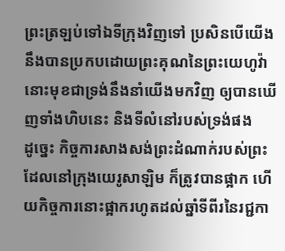ព្រះត្រឡប់ទៅឯទីក្រុងវិញទៅ ប្រសិនបើយើងនឹងបានប្រកបដោយព្រះគុណនៃព្រះយេហូវ៉ា នោះមុខជាទ្រង់នឹងនាំយើងមកវិញ ឲ្យបានឃើញទាំងហិបនេះ និងទីលំនៅរបស់ទ្រង់ផង
ដូច្នេះ កិច្ចការសាងសង់ព្រះដំណាក់របស់ព្រះដែលនៅក្រុងយេរូសាឡិម ក៏ត្រូវបានផ្អាក ហើយកិច្ចការនោះផ្អាករហូតដល់ឆ្នាំទីពីរនៃរជ្ជកា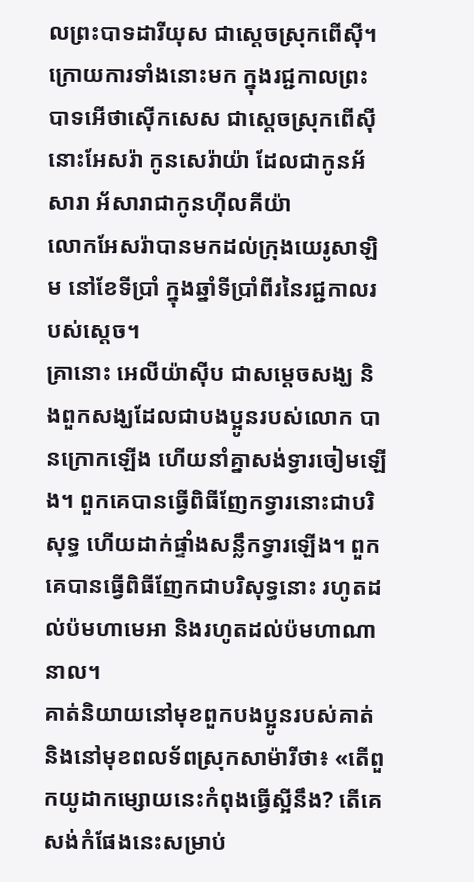លព្រះបាទដារីយុស ជាស្តេចស្រុកពើស៊ី។
ក្រោយការទាំងនោះមក ក្នុងរជ្ជកាលព្រះបាទអើថាស៊ើកសេស ជាស្តេចស្រុកពើស៊ី នោះអែសរ៉ា កូនសេរ៉ាយ៉ា ដែលជាកូនអ័សារា អ័សារាជាកូនហ៊ីលគីយ៉ា
លោកអែសរ៉ាបានមកដល់ក្រុងយេរូសាឡិម នៅខែទីប្រាំ ក្នុងឆ្នាំទីប្រាំពីរនៃរជ្ជកាលរបស់ស្តេច។
គ្រានោះ អេលីយ៉ាស៊ីប ជាសម្ដេចសង្ឃ និងពួកសង្ឃដែលជាបងប្អូនរបស់លោក បានក្រោកឡើង ហើយនាំគ្នាសង់ទ្វារចៀមឡើង។ ពួកគេបានធ្វើពិធីញែកទ្វារនោះជាបរិសុទ្ធ ហើយដាក់ផ្ទាំងសន្លឹកទ្វារឡើង។ ពួកគេបានធ្វើពិធីញែកជាបរិសុទ្ធនោះ រហូតដល់ប៉មហាមេអា និងរហូតដល់ប៉មហាណានាល។
គាត់និយាយនៅមុខពួកបងប្អូនរបស់គាត់ និងនៅមុខពលទ័ពស្រុកសាម៉ារីថា៖ «តើពួកយូដាកម្សោយនេះកំពុងធ្វើស្អីនឹង? តើគេសង់កំផែងនេះសម្រាប់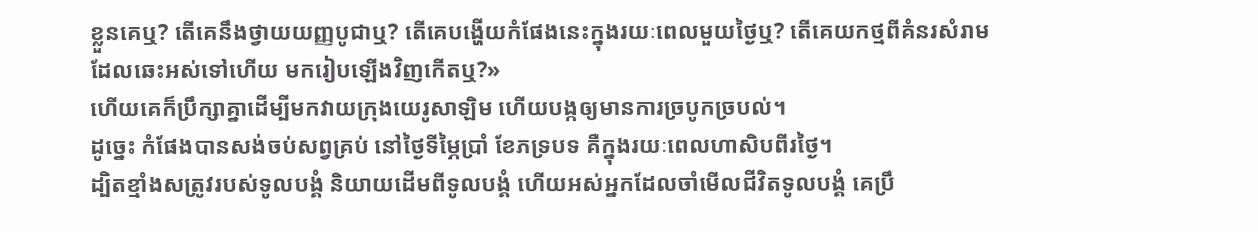ខ្លួនគេឬ? តើគេនឹងថ្វាយយញ្ញបូជាឬ? តើគេបង្ហើយកំផែងនេះក្នុងរយៈពេលមួយថ្ងៃឬ? តើគេយកថ្មពីគំនរសំរាម ដែលឆេះអស់ទៅហើយ មករៀបឡើងវិញកើតឬ?»
ហើយគេក៏ប្រឹក្សាគ្នាដើម្បីមកវាយក្រុងយេរូសាឡិម ហើយបង្កឲ្យមានការច្របូកច្របល់។
ដូច្នេះ កំផែងបានសង់ចប់សព្វគ្រប់ នៅថ្ងៃទីម្ភៃប្រាំ ខែភទ្របទ គឺក្នុងរយៈពេលហាសិបពីរថ្ងៃ។
ដ្បិតខ្មាំងសត្រូវរបស់ទូលបង្គំ និយាយដើមពីទូលបង្គំ ហើយអស់អ្នកដែលចាំមើលជីវិតទូលបង្គំ គេប្រឹ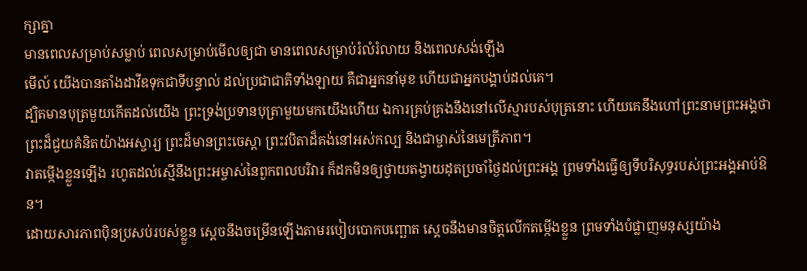ក្សាគ្នា
មានពេលសម្រាប់សម្លាប់ ពេលសម្រាប់មើលឲ្យជា មានពេលសម្រាប់រំលំរំលាយ និងពេលសង់ឡើង
មើល៍ យើងបានតាំងដាវីឌទុកជាទីបន្ទាល់ ដល់ប្រជាជាតិទាំងឡាយ គឺជាអ្នកនាំមុខ ហើយជាអ្នកបង្គាប់ដល់គេ។
ដ្បិតមានបុត្រមួយកើតដល់យើង ព្រះទ្រង់ប្រទានបុត្រាមួយមកយើងហើយ ឯការគ្រប់គ្រងនឹងនៅលើស្មារបស់បុត្រនោះ ហើយគេនឹងហៅព្រះនាមព្រះអង្គថា ព្រះដ៏ជួយគំនិតយ៉ាងអស្ចារ្យ ព្រះដ៏មានព្រះចេស្តា ព្រះវបិតាដ៏គង់នៅអស់កល្ប និងជាម្ចាស់នៃមេត្រីភាព។
វាតម្កើងខ្លួនឡើង រហូតដល់ស្មើនឹងព្រះអម្ចាស់នៃពួកពលបរិវារ ក៏ដកមិនឲ្យថ្វាយតង្វាយដុតប្រចាំថ្ងៃដល់ព្រះអង្គ ព្រមទាំងធ្វើឲ្យទីបរិសុទ្ធរបស់ព្រះអង្គអាប់ឱន។
ដោយសារភាពប៉ិនប្រសប់របស់ខ្លួន ស្ដេចនឹងចម្រើនឡើងតាមរបៀបបោកបញ្ឆោត ស្ដេចនឹងមានចិត្តលើកតម្កើងខ្លួន ព្រមទាំងបំផ្លាញមនុស្សយ៉ាង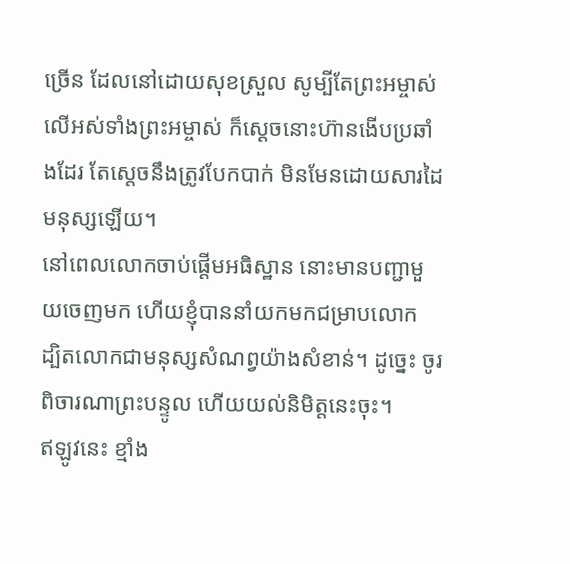ច្រើន ដែលនៅដោយសុខស្រួល សូម្បីតែព្រះអម្ចាស់លើអស់ទាំងព្រះអម្ចាស់ ក៏ស្ដេចនោះហ៊ានងើបប្រឆាំងដែរ តែស្ដេចនឹងត្រូវបែកបាក់ មិនមែនដោយសារដៃមនុស្សឡើយ។
នៅពេលលោកចាប់ផ្ដើមអធិស្ឋាន នោះមានបញ្ជាមួយចេញមក ហើយខ្ញុំបាននាំយកមកជម្រាបលោក ដ្បិតលោកជាមនុស្សសំណព្វយ៉ាងសំខាន់។ ដូច្នេះ ចូរពិចារណាព្រះបន្ទូល ហើយយល់និមិត្តនេះចុះ។
ឥឡូវនេះ ខ្មាំង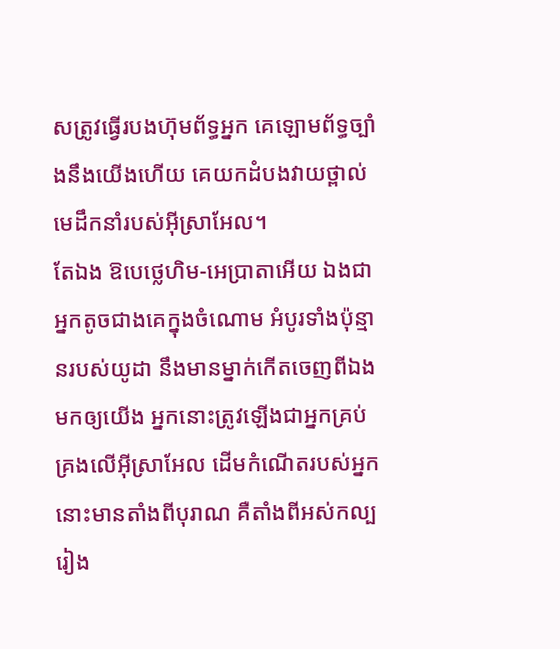សត្រូវធ្វើរបងហ៊ុមព័ទ្ធអ្នក គេឡោមព័ទ្ធច្បាំងនឹងយើងហើយ គេយកដំបងវាយថ្ពាល់មេដឹកនាំរបស់អ៊ីស្រាអែល។
តែឯង ឱបេថ្លេហិម-អេប្រាតាអើយ ឯងជាអ្នកតូចជាងគេក្នុងចំណោម អំបូរទាំងប៉ុន្មានរបស់យូដា នឹងមានម្នាក់កើតចេញពីឯងមកឲ្យយើង អ្នកនោះត្រូវឡើងជាអ្នកគ្រប់គ្រងលើអ៊ីស្រាអែល ដើមកំណើតរបស់អ្នកនោះមានតាំងពីបុរាណ គឺតាំងពីអស់កល្បរៀង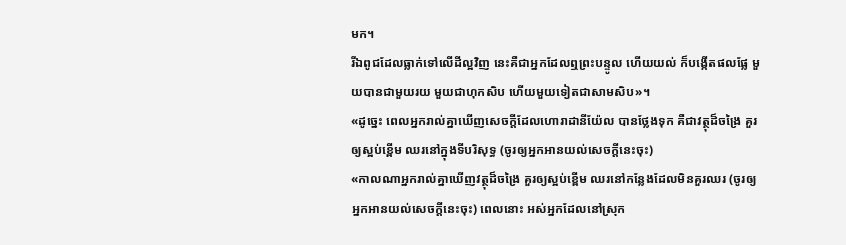មក។
រីឯពូជដែលធ្លាក់ទៅលើដីល្អវិញ នេះគឺជាអ្នកដែលឮព្រះបន្ទូល ហើយយល់ ក៏បង្កើតផលផ្លែ មួយបានជាមួយរយ មួយជាហុកសិប ហើយមួយទៀតជាសាមសិប»។
«ដូច្នេះ ពេលអ្នករាល់គ្នាឃើញសេចក្តីដែលហោរាដានីយ៉ែល បានថ្លែងទុក គឺជាវត្ថុដ៏ចង្រៃ គួរឲ្យស្អប់ខ្ពើម ឈរនៅក្នុងទីបរិសុទ្ធ (ចូរឲ្យអ្នកអានយល់សេចក្ដីនេះចុះ)
«កាលណាអ្នករាល់គ្នាឃើញវត្ថុដ៏ចង្រៃ គួរឲ្យស្អប់ខ្ពើម ឈរនៅកន្លែងដែលមិនគួរឈរ (ចូរឲ្យអ្នកអានយល់សេចក្ដីនេះចុះ) ពេលនោះ អស់អ្នកដែលនៅស្រុក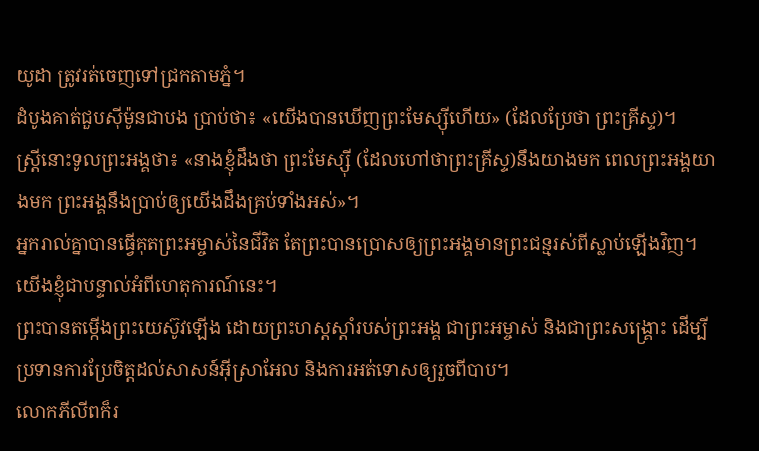យូដា ត្រូវរត់ចេញទៅជ្រកតាមភ្នំ។
ដំបូងគាត់ជួបស៊ីម៉ូនជាបង ប្រាប់ថា៖ «យើងបានឃើញព្រះមែស្ស៊ីហើយ» (ដែលប្រែថា ព្រះគ្រីស្ទ)។
ស្ត្រីនោះទូលព្រះអង្គថា៖ «នាងខ្ញុំដឹងថា ព្រះមែស្ស៊ី (ដែលហៅថាព្រះគ្រីស្ទ)នឹងយាងមក ពេលព្រះអង្គយាងមក ព្រះអង្គនឹងប្រាប់ឲ្យយើងដឹងគ្រប់ទាំងអស់»។
អ្នករាល់គ្នាបានធ្វើគុតព្រះអម្ចាស់នៃជីវិត តែព្រះបានប្រោសឲ្យព្រះអង្គមានព្រះជន្មរស់ពីស្លាប់ឡើងវិញ។ យើងខ្ញុំជាបន្ទាល់អំពីហេតុការណ៍នេះ។
ព្រះបានតម្កើងព្រះយេស៊ូវឡើង ដោយព្រះហស្តស្តាំរបស់ព្រះអង្គ ជាព្រះអម្ចាស់ និងជាព្រះសង្គ្រោះ ដើម្បីប្រទានការប្រែចិត្តដល់សាសន៍អ៊ីស្រាអែល និងការអត់ទោសឲ្យរួចពីបាប។
លោកភីលីពក៏រ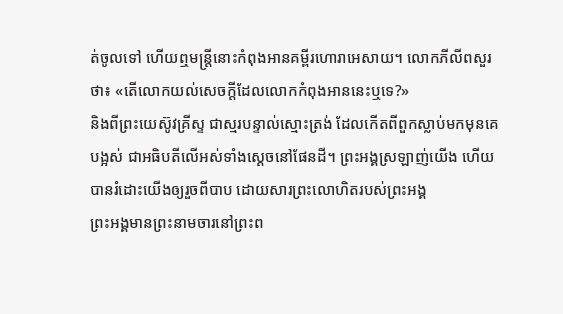ត់ចូលទៅ ហើយឮមន្រ្តីនោះកំពុងអានគម្ពីរហោរាអេសាយ។ លោកភីលីពសួរថា៖ «តើលោកយល់សេចក្ដីដែលលោកកំពុងអាននេះឬទេ?»
និងពីព្រះយេស៊ូវគ្រីស្ទ ជាស្មរបន្ទាល់ស្មោះត្រង់ ដែលកើតពីពួកស្លាប់មកមុនគេបង្អស់ ជាអធិបតីលើអស់ទាំងស្តេចនៅផែនដី។ ព្រះអង្គស្រឡាញ់យើង ហើយបានរំដោះយើងឲ្យរួចពីបាប ដោយសារព្រះលោហិតរបស់ព្រះអង្គ
ព្រះអង្គមានព្រះនាមចារនៅព្រះព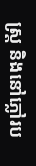ស្ត្រ និងនៅភ្លៅរប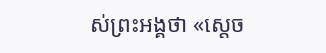ស់ព្រះអង្គថា «ស្តេច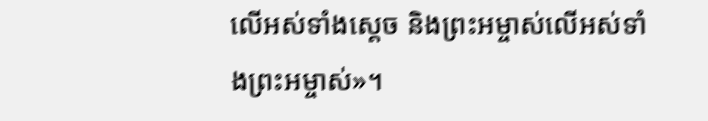លើអស់ទាំងស្តេច និងព្រះអម្ចាស់លើអស់ទាំងព្រះអម្ចាស់»។